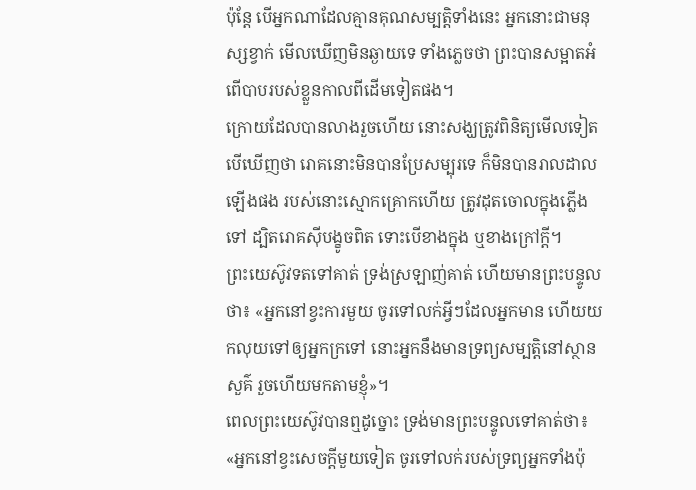ប៉ុន្ដែ បើអ្នកណាដែលគ្មានគុណសម្បត្តិទាំងនេះ អ្នកនោះជាមនុស្សខ្វាក់ មើលឃើញមិនឆ្ងាយទេ ទាំងភ្លេចថា ព្រះបានសម្អាតអំពើបាបរបស់ខ្លួនកាលពីដើមទៀតផង។
ក្រោយដែលបានលាងរួចហើយ នោះសង្ឃត្រូវពិនិត្យមើលទៀត បើឃើញថា រោគនោះមិនបានប្រែសម្បុរទេ ក៏មិនបានរាលដាលឡើងផង របស់នោះស្មោកគ្រោកហើយ ត្រូវដុតចោលក្នុងភ្លើងទៅ ដ្បិតរោគស៊ីបង្ខូចពិត ទោះបើខាងក្នុង ឬខាងក្រៅក្តី។
ព្រះយេស៊ូវទតទៅគាត់ ទ្រង់ស្រឡាញ់គាត់ ហើយមានព្រះបន្ទូលថា៖ «អ្នកនៅខ្វះការមួយ ចូរទៅលក់អ្វីៗដែលអ្នកមាន ហើយយកលុយទៅឲ្យអ្នកក្រទៅ នោះអ្នកនឹងមានទ្រព្យសម្បត្តិនៅស្ថានសួគ៌ រួចហើយមកតាមខ្ញុំ»។
ពេលព្រះយេស៊ូវបានឮដូច្នោះ ទ្រង់មានព្រះបន្ទូលទៅគាត់ថា៖ «អ្នកនៅខ្វះសេចក្តីមួយទៀត ចូរទៅលក់របស់ទ្រព្យអ្នកទាំងប៉ុ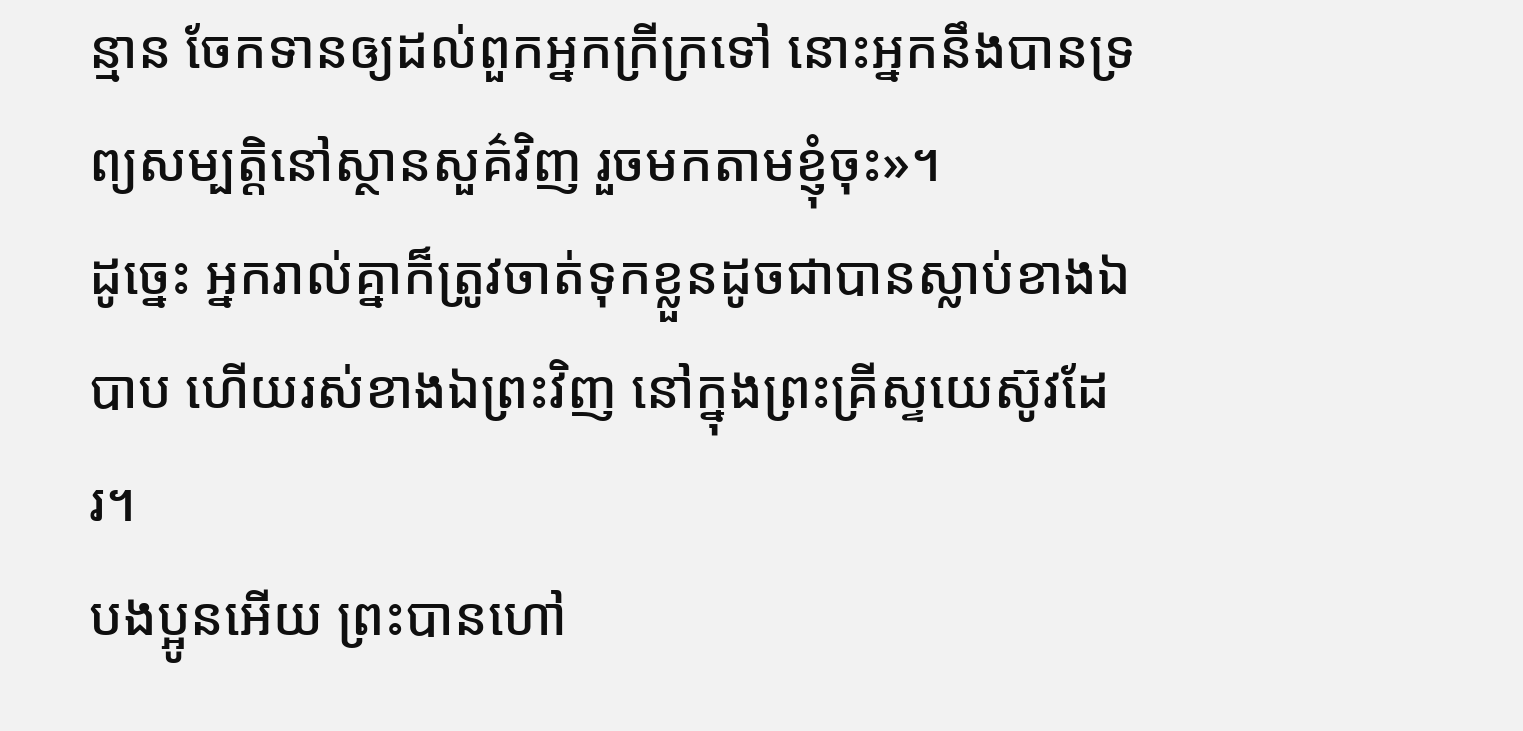ន្មាន ចែកទានឲ្យដល់ពួកអ្នកក្រីក្រទៅ នោះអ្នកនឹងបានទ្រព្យសម្បត្តិនៅស្ថានសួគ៌វិញ រួចមកតាមខ្ញុំចុះ»។
ដូច្នេះ អ្នករាល់គ្នាក៏ត្រូវចាត់ទុកខ្លួនដូចជាបានស្លាប់ខាងឯបាប ហើយរស់ខាងឯព្រះវិញ នៅក្នុងព្រះគ្រីស្ទយេស៊ូវដែរ។
បងប្អូនអើយ ព្រះបានហៅ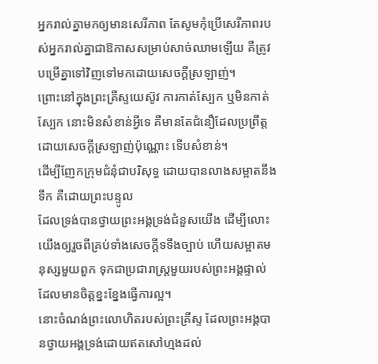អ្នករាល់គ្នាមកឲ្យមានសេរីភាព តែសូមកុំប្រើសេរីភាពរបស់អ្នករាល់គ្នាជាឱកាសសម្រាប់សាច់ឈាមឡើយ គឺត្រូវបម្រើគ្នាទៅវិញទៅមកដោយសេចក្ដីស្រឡាញ់។
ព្រោះនៅក្នុងព្រះគ្រីស្ទយេស៊ូវ ការកាត់ស្បែក ឬមិនកាត់ស្បែក នោះមិនសំខាន់អ្វីទេ គឺមានតែជំនឿដែលប្រព្រឹត្តដោយសេចក្ដីស្រឡាញ់ប៉ុណ្ណោះ ទើបសំខាន់។
ដើម្បីញែកក្រុមជំនុំជាបរិសុទ្ធ ដោយបានលាងសម្អាតនឹងទឹក គឺដោយព្រះបន្ទូល
ដែលទ្រង់បានថ្វាយព្រះអង្គទ្រង់ជំនួសយើង ដើម្បីលោះយើងឲ្យរួចពីគ្រប់ទាំងសេចក្ដីទទឹងច្បាប់ ហើយសម្អាតមនុស្សមួយពួក ទុកជាប្រជារាស្ត្រមួយរបស់ព្រះអង្គផ្ទាល់ ដែលមានចិត្តខ្នះខ្នែងធ្វើការល្អ។
នោះចំណង់ព្រះលោហិតរបស់ព្រះគ្រីស្ទ ដែលព្រះអង្គបានថ្វាយអង្គទ្រង់ដោយឥតសៅហ្មងដល់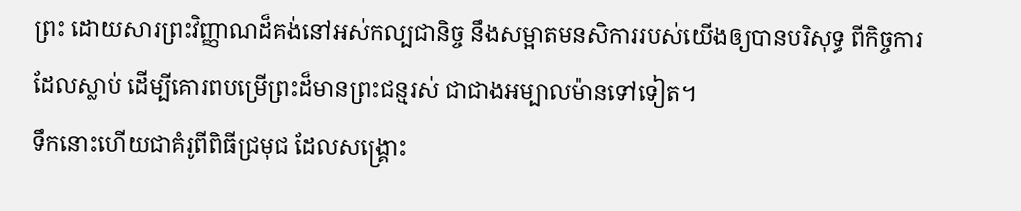ព្រះ ដោយសារព្រះវិញ្ញាណដ៏គង់នៅអស់កល្បជានិច្ច នឹងសម្អាតមនសិការរបស់យើងឲ្យបានបរិសុទ្ធ ពីកិច្ចការដែលស្លាប់ ដើម្បីគោរពបម្រើព្រះដ៏មានព្រះជន្មរស់ ជាជាងអម្បាលម៉ានទៅទៀត។
ទឹកនោះហើយជាគំរូពីពិធីជ្រមុជ ដែលសង្គ្រោះ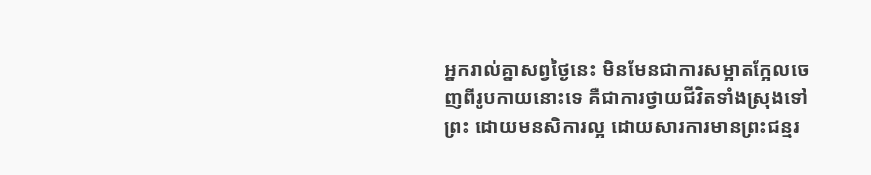អ្នករាល់គ្នាសព្វថ្ងៃនេះ មិនមែនជាការសម្អាតក្អែលចេញពីរូបកាយនោះទេ គឺជាការថ្វាយជីវិតទាំងស្រុងទៅព្រះ ដោយមនសិការល្អ ដោយសារការមានព្រះជន្មរ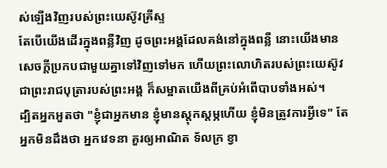ស់ឡើងវិញរបស់ព្រះយេស៊ូវគ្រីស្ទ
តែបើយើងដើរក្នុងពន្លឺវិញ ដូចព្រះអង្គដែលគង់នៅក្នុងពន្លឺ នោះយើងមានសេចក្ដីប្រកបជាមួយគ្នាទៅវិញទៅមក ហើយព្រះលោហិតរបស់ព្រះយេស៊ូវ ជាព្រះរាជបុត្រារបស់ព្រះអង្គ ក៏សម្អាតយើងពីគ្រប់អំពើបាបទាំងអស់។
ដ្បិតអ្នកអួតថា "ខ្ញុំជាអ្នកមាន ខ្ញុំមានស្តុកស្តម្ភហើយ ខ្ញុំមិនត្រូវការអ្វីទេ" តែអ្នកមិនដឹងថា អ្នកវេទនា គួរឲ្យអាណិត ទ័លក្រ ខ្វា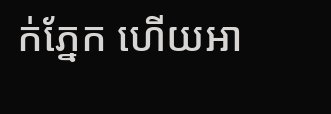ក់ភ្នែក ហើយអា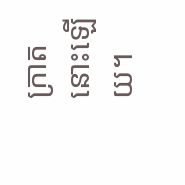ក្រាតនោះឡើយ។